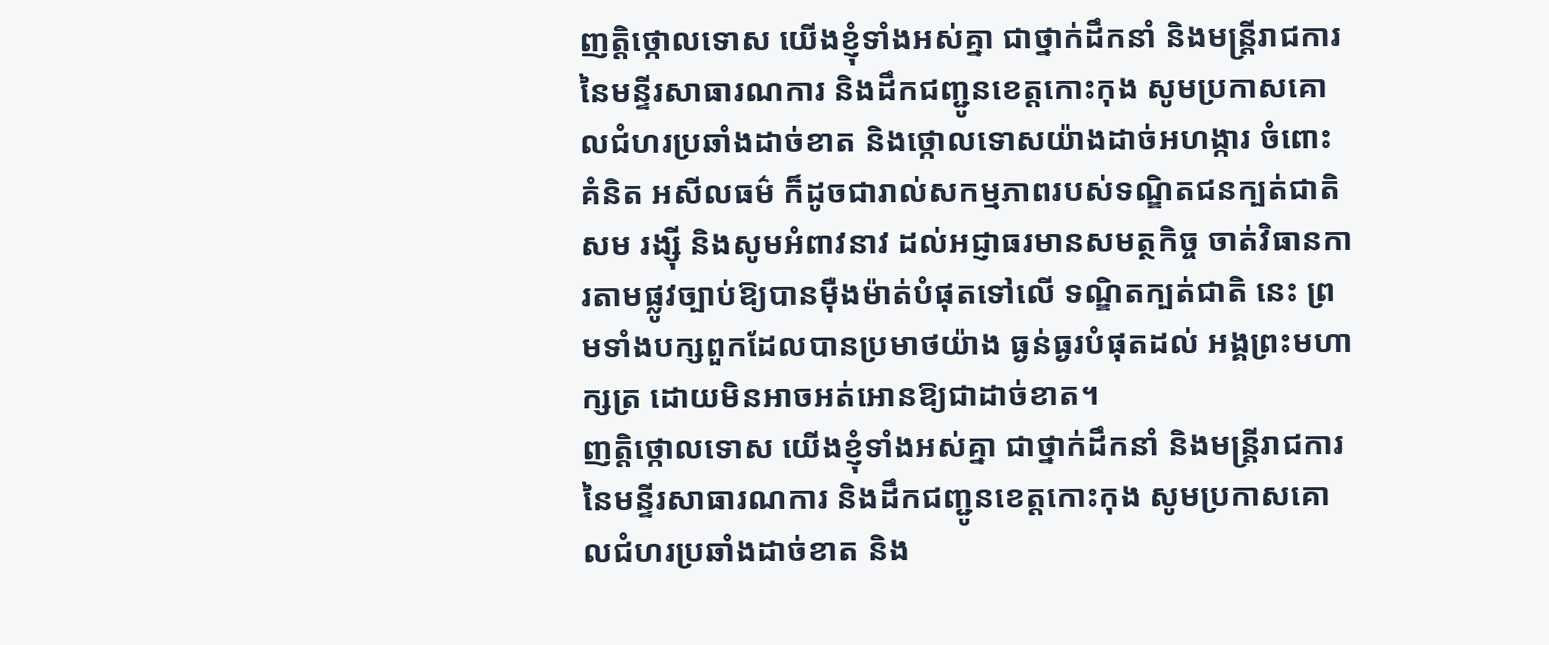ញត្តិថ្កោលទោស យើងខ្ញុំទាំងអស់គ្នា ជាថ្នាក់ដឹកនាំ និងមន្ត្រីរាជការ នៃមន្ទីរសាធារណការ និងដឹកជញ្ជូនខេត្តកោះកុង សូមប្រកាសគោលជំហរប្រឆាំងដាច់ខាត និងថ្កោលទោសយ៉ាងដាច់អហង្ការ ចំពោះគំនិត អសីលធម៌ ក៏ដូចជារាល់សកម្មភាពរបស់ទណ្ឌិតជនក្បត់ជាតិ សម រង្ស៊ី និងសូមអំពាវនាវ ដល់អជ្ញាធរមានសមត្ថកិច្ច ចាត់វិធានការតាមផ្លូវច្បាប់ឱ្យបានម៉ឺងម៉ាត់បំផុតទៅលើ ទណ្ឌិតក្បត់ជាតិ នេះ ព្រមទាំងបក្សពួកដែលបានប្រមាថយ៉ាង ធ្ងន់ធ្ងរបំផុតដល់ អង្គព្រះមហាក្សត្រ ដោយមិនអាចអត់អោនឱ្យជាដាច់ខាត។
ញត្តិថ្កោលទោស យើងខ្ញុំទាំងអស់គ្នា ជាថ្នាក់ដឹកនាំ និងមន្ត្រីរាជការ នៃមន្ទីរសាធារណការ និងដឹកជញ្ជូនខេត្តកោះកុង សូមប្រកាសគោលជំហរប្រឆាំងដាច់ខាត និង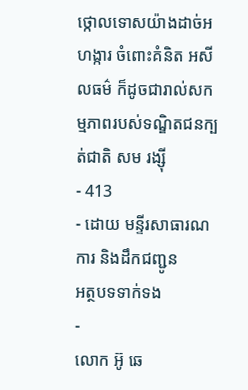ថ្កោលទោសយ៉ាងដាច់អហង្ការ ចំពោះគំនិត អសីលធម៌ ក៏ដូចជារាល់សកម្មភាពរបស់ទណ្ឌិតជនក្បត់ជាតិ សម រង្ស៊ី
- 413
- ដោយ មន្ទីរសាធារណការ និងដឹកជញ្ជូន
អត្ថបទទាក់ទង
-
លោក អ៊ូ ឆេ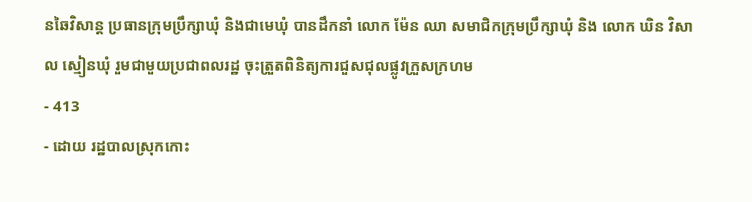នឆៃវិសាន្ដ ប្រធានក្រុមប្រឹក្សាឃុំ និងជាមេឃុំ បានដឹកនាំ លោក ម៉ែន ឈា សមាជិកក្រុមប្រឹក្សាឃុំ និង លោក ឃិន វិសាល ស្មៀនឃុំ រួមជាមួយប្រជាពលរដ្ឋ ចុះត្រួតពិនិត្យការជួសជុលផ្លូវក្រួសក្រហម
- 413
- ដោយ រដ្ឋបាលស្រុកកោះ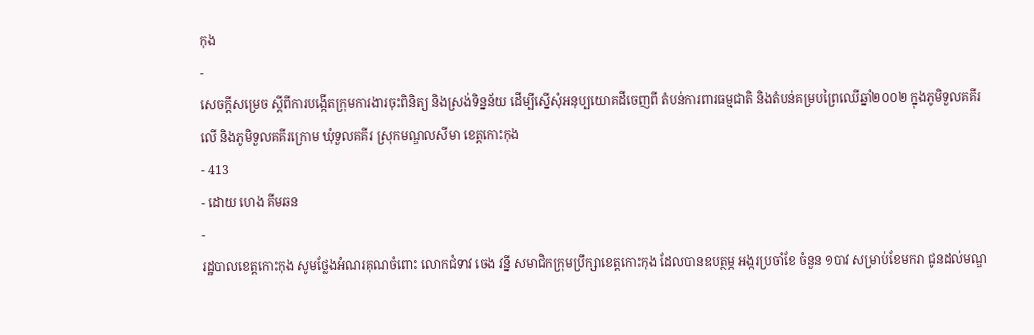កុង
-
សេចក្តីសម្រេច ស្តីពីការបង្កើតក្រុមការងារចុះពិនិត្យ និងស្រង់ទិន្នន័យ ដើម្បីស្នើសុំអនុប្បយោគដីចេញពី តំបន់ការពារធម្មជាតិ និងតំបន់គម្របព្រៃឈើឆ្នាំ២០០២ ក្នុងភូមិទួលគគីរលើ និងភូមិទួលគគីរក្រោម ឃុំទួលគគីរ ស្រុកមណ្ឌលសីមា ខេត្តកោះកុង
- 413
- ដោយ ហេង គីមឆន
-
រដ្ឋបាលខេត្តកោះកុង សូមថ្លែងអំណរគុណចំពោះ លោកជំទាវ ចេង វន្នី សមាជិកក្រុមប្រឹក្សាខេត្តកោះកុង ដែលបានឧបត្ថម្ភ អង្ករប្រចាំខែ ចំនួន ១បាវ សម្រាប់ខែមករា ជូនដល់មណ្ឌ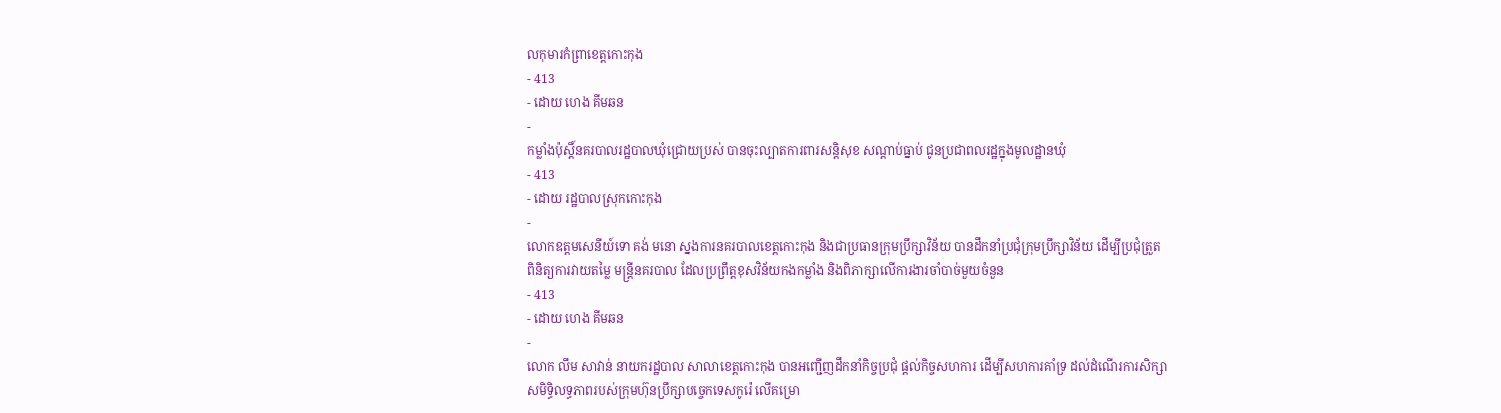លកុមារកំព្រាខេត្តកោះកុង
- 413
- ដោយ ហេង គីមឆន
-
កម្លាំងប៉ុស្តិ៍នគរបាលរដ្ឋបាលឃុំជ្រោយប្រស់ បានចុះល្បាតការពារសន្តិសុខ សណ្តាប់ធ្នាប់ ជូនប្រជាពលរដ្ឋក្នុងមូលដ្ឋានឃុំ
- 413
- ដោយ រដ្ឋបាលស្រុកកោះកុង
-
លោកឧត្តមសេនីយ៍ទោ គង់ មនោ ស្នងការនគរបាលខេត្តកោះកុង និងជាប្រធានក្រុមប្រឹក្សាវិន័យ បានដឹកនាំប្រជុំក្រុមប្រឹក្សាវិន័យ ដើម្បីប្រជុំត្រួតពិនិត្យការវាយតម្លៃ មន្ត្រីនគរបាល ដែលប្រព្រឹត្តខុសវិន័យកងកម្លាំង និងពិភាក្សាលើការងារចាំបាច់មួយចំនួន
- 413
- ដោយ ហេង គីមឆន
-
លោក លឹម សាវាន់ នាយករដ្ឋបាល សាលាខេត្តកោះកុង បានអញ្ជើញដឹកនាំកិច្ចប្រជុំ ផ្តល់កិច្ចសហការ ដើម្បីសហការគាំទ្រ ដល់ដំណើរការសិក្សាសមិទ្ធិលទ្ធភាពរបស់ក្រុមហ៊ុនប្រឹក្សាបច្ចេកទេសកូរ៉េ លើគម្រោ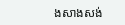ងសាងសង់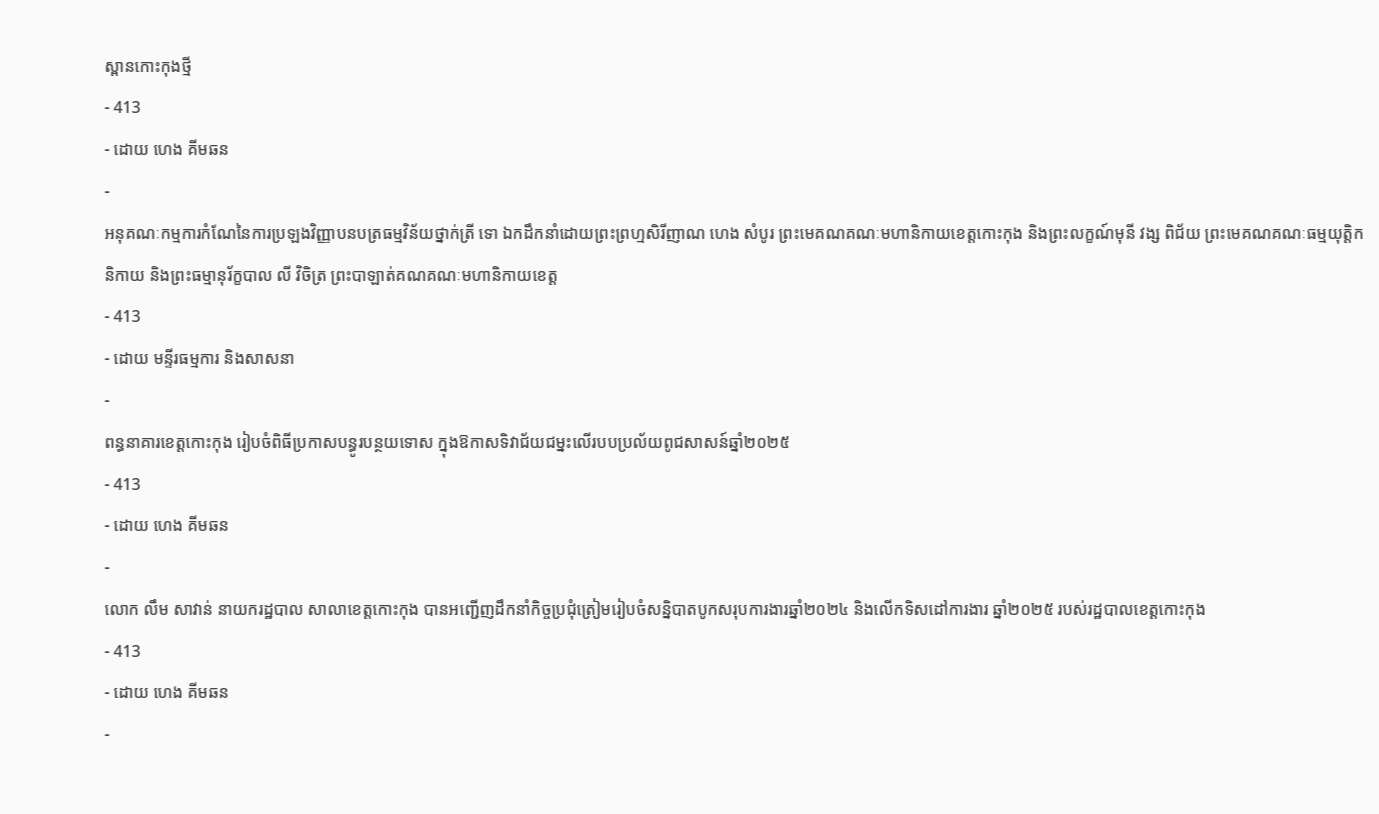ស្ពានកោះកុងថ្មី
- 413
- ដោយ ហេង គីមឆន
-
អនុគណៈកម្មការកំណែនៃការប្រឡងវិញ្ញាបនបត្រធម្មវិន័យថ្នាក់ត្រី ទោ ឯកដឹកនាំដោយព្រះព្រហ្មសិរីញាណ ហេង សំបូរ ព្រះមេគណគណៈមហានិកាយខេត្តកោះកុង និងព្រះលក្ខណ៍មុនី វង្ស ពិជ័យ ព្រះមេគណគណៈធម្មយុត្តិកនិកាយ និងព្រះធម្មានុរ័ក្ខបាល លី វិចិត្រ ព្រះបាឡាត់គណគណៈមហានិកាយខេត្ត
- 413
- ដោយ មន្ទីរធម្មការ និងសាសនា
-
ពន្ធនាគារខេត្តកោះកុង រៀបចំពិធីប្រកាសបន្ធូរបន្ថយទោស ក្នុងឱកាសទិវាជ័យជម្នះលើរបបប្រល័យពូជសាសន៍ឆ្នាំ២០២៥
- 413
- ដោយ ហេង គីមឆន
-
លោក លឹម សាវាន់ នាយករដ្ឋបាល សាលាខេត្តកោះកុង បានអញ្ជើញដឹកនាំកិច្ចប្រជុំត្រៀមរៀបចំសន្និបាតបូកសរុបការងារឆ្នាំ២០២៤ និងលើកទិសដៅការងារ ឆ្នាំ២០២៥ របស់រដ្ឋបាលខេត្តកោះកុង
- 413
- ដោយ ហេង គីមឆន
-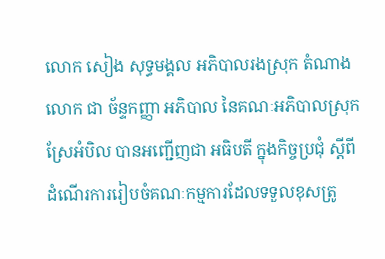លោក សៀង សុទ្ធមង្គល អភិបាលរងស្រុក តំណាងលោក ជា ច័ន្ទកញ្ញា អភិបាល នៃគណៈអភិបាលស្រុកស្រែអំបិល បានអញ្ជើញជា អធិបតី ក្នុងកិច្ចប្រជុំ ស្តីពីដំណើរការរៀបចំគណៈកម្មការដែលទទួលខុសត្រូ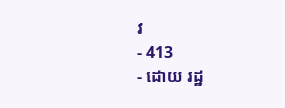វ
- 413
- ដោយ រដ្ឋ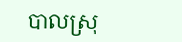បាលស្រុ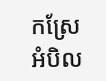កស្រែអំបិល